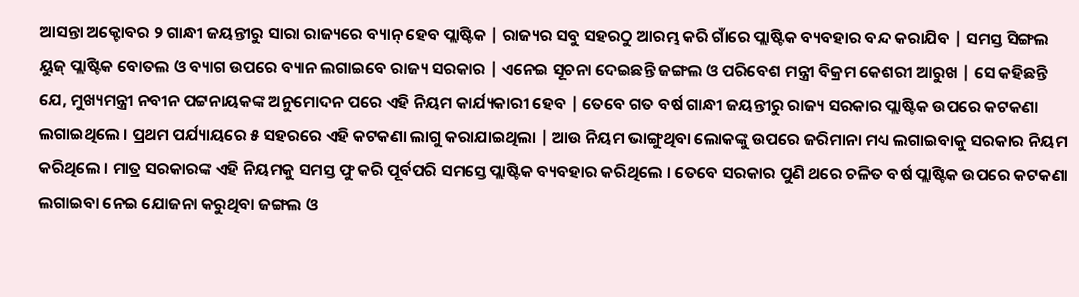ଆସନ୍ତା ଅକ୍ଟୋବର ୨ ଗାନ୍ଧୀ ଜୟନ୍ତୀରୁ ସାରା ରାଜ୍ୟରେ ବ୍ୟାନ୍ ହେବ ପ୍ଲାଷ୍ଟିକ | ରାଜ୍ୟର ସବୁ ସହରଠୁ ଆରମ୍ଭ କରି ଗାଁରେ ପ୍ଲାଷ୍ଟିକ ବ୍ୟବହାର ବନ୍ଦ କରାଯିବ | ସମସ୍ତ ସିଙ୍ଗଲ ୟୁଜ୍ ପ୍ଲାଷ୍ଟିକ ବୋତଲ ଓ ବ୍ୟାଗ ଉପରେ ବ୍ୟାନ ଲଗାଇବେ ରାଜ୍ୟ ସରକାର | ଏନେଇ ସୂଚନା ଦେଇଛନ୍ତି ଜଙ୍ଗଲ ଓ ପରିବେଶ ମନ୍ତ୍ରୀ ବିକ୍ରମ କେଶରୀ ଆରୁଖ | ସେ କହିଛନ୍ତି ଯେ, ମୁଖ୍ୟମନ୍ତ୍ରୀ ନବୀନ ପଟ୍ଟନାୟକଙ୍କ ଅନୁମୋଦନ ପରେ ଏହି ନିୟମ କାର୍ଯ୍ୟକାରୀ ହେବ | ତେବେ ଗତ ବର୍ଷ ଗାନ୍ଧୀ ଜୟନ୍ତୀରୁ ରାଜ୍ୟ ସରକାର ପ୍ଲାଷ୍ଟିକ ଉପରେ କଟକଣା ଲଗାଇଥିଲେ । ପ୍ରଥମ ପର୍ଯ୍ୟାୟରେ ୫ ସହରରେ ଏହି କଟକଣା ଲାଗୁ କରାଯାଇଥିଲା | ଆଉ ନିୟମ ଭାଙ୍ଗୁଥିବା ଲୋକଙ୍କୁ ଉପରେ ଜରିମାନା ମଧ୍ୟ ଲଗାଇବାକୁ ସରକାର ନିୟମ କରିଥିଲେ । ମାତ୍ର ସରକାରଙ୍କ ଏହି ନିୟମକୁ ସମସ୍ତ ଫୁ କରି ପୂର୍ବପରି ସମସ୍ତେ ପ୍ଲାଷ୍ଟିକ ବ୍ୟବହାର କରିଥିଲେ । ତେବେ ସରକାର ପୁଣି ଥରେ ଚଳିତ ବର୍ଷ ପ୍ଲାଷ୍ଟିକ ଉପରେ କଟକଣା ଲଗାଇବା ନେଇ ଯୋଜନା କରୁଥିବା ଜଙ୍ଗଲ ଓ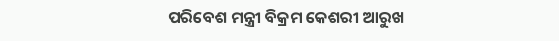ପରିବେଶ ମନ୍ତ୍ରୀ ବିକ୍ରମ କେଶରୀ ଆରୁଖ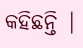କହିଛନ୍ତି |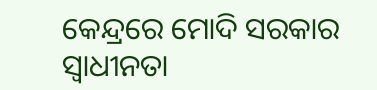କେନ୍ଦ୍ରରେ ମୋଦି ସରକାର ସ୍ୱାଧୀନତା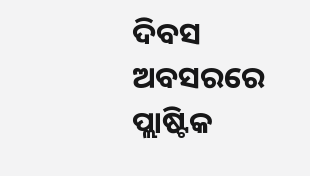ଦିବସ ଅବସରରେ ପ୍ଲାଷ୍ଟିକ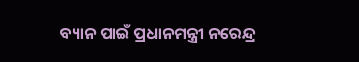ବ୍ୟାନ ପାଇଁ ପ୍ରଧାନମନ୍ତ୍ରୀ ନରେନ୍ଦ୍ର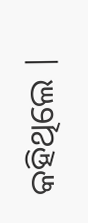କହିଥିଲେ |